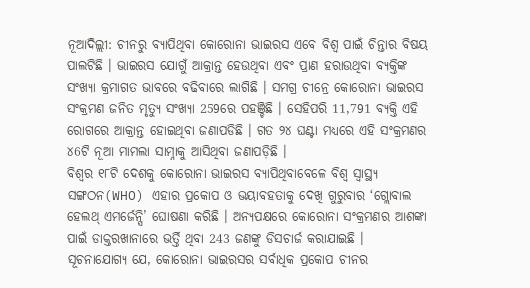ନୂଆଦିଲ୍ଲୀ: ଚୀନରୁ ବ୍ୟାପିଥିବା କୋରୋନା ଭାଇରସ ଏବେ ବିଶ୍ବ ପାଇଁ ଚିନ୍ତାର ବିଷୟ ପାଲଟିଛି । ଭାଇରସ ଯୋଗୁଁ ଆକ୍ରାନ୍ତ ହେଉଥିବା ଏବଂ ପ୍ରାଣ ହରାଉଥିବା ବ୍ୟକ୍ତିଙ୍କ ସଂଖ୍ୟା କ୍ରମାଗତ ଭାବରେ ବଢିବାରେ ଲାଗିଛି । ସମଗ୍ର ଚୀନ୍ରେ କୋରୋନା ଭାଇରସ ସଂକ୍ରମଣ ଜନିତ ମୃତ୍ୟୁ ସଂଖ୍ୟା 259ରେ ପହଞ୍ଚିଛି । ସେହିପରି 11,791 ବ୍ୟକ୍ତି ଏହି ରୋଗରେ ଆକ୍ରାନ୍ତ ହୋଇଥିବା ଜଣାପଡିଛି । ଗତ ୨୪ ଘଣ୍ଟା ମଧ୍ୟରେ ଏହି ସଂକ୍ରମଣର ୪6ଟି ନୂଆ ମାମଲା ସାମ୍ନାକୁ ଆସିଥିବା ଜଣାପଡ଼ିଛି ।
ବିଶ୍ବର ୧୮ଟି ଦେଶକୁ କୋରୋନା ଭାଇରସ ବ୍ୟାପିଥିବାବେଳେ ବିଶ୍ବ ସ୍ବାସ୍ଥ୍ୟ ସଙ୍ଗଠନ(WHO) ଏହାର ପ୍ରକୋପ ଓ ଭୟାବହତାକୁ ଦେଖି ଗୁରୁବାର ‘ଗ୍ଲୋବାଲ ହେଲଥ୍ ଏମର୍ଜେନ୍ସି’ ଘୋଷଣା କରିଛି । ଅନ୍ୟପକ୍ଷରେ କୋରୋନା ସଂକ୍ରମଣର ଆଶଙ୍କା ପାଇଁ ଡାକ୍ତରଖାନାରେ ଭର୍ତ୍ତି ଥିବା 243 ଜଣଙ୍କୁ ଡିସଚାର୍ଜ କରାଯାଇଛି ।
ସୂଚନାଯୋଗ୍ୟ ଯେ, କୋରୋନା ଭାଇରସର ସର୍ବାଧିକ ପ୍ରକୋପ ଚୀନର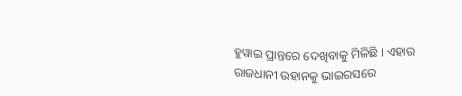ହୁୱାଇ ପ୍ରାନ୍ତରେ ଦେଖିବାକୁ ମିଳିଛି । ଏହାର ରାଜଧାନୀ ଉହାନକୁ ଭାଇରସରେ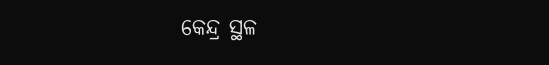କେନ୍ଦ୍ର ସ୍ଥଳ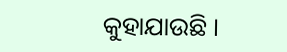କୁହାଯାଉଛି ।